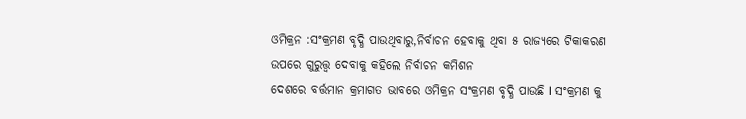ଓମିକ୍ରନ :ସଂକ୍ରମଣ ବୃଦ୍ଧି ପାଉଥିବାରୁ,ନିର୍ବାଚନ ହେବାକୁ ଥିବା ୫ ରାଜ୍ୟରେ ଟିକାକରଣ ଉପରେ ଗୁରୁତ୍ତ୍ଵ ଦେବାକୁ କହିଲେ ନିର୍ବାଚନ କମିଶନ
ଦେଶରେ ବର୍ତ୍ତମାନ କ୍ରମାଗତ ଭାବରେ ଓମିକ୍ରନ ସଂକ୍ରମଣ ବୃଦ୍ଧି ପାଉଛି I ସଂକ୍ରମଣ କୁ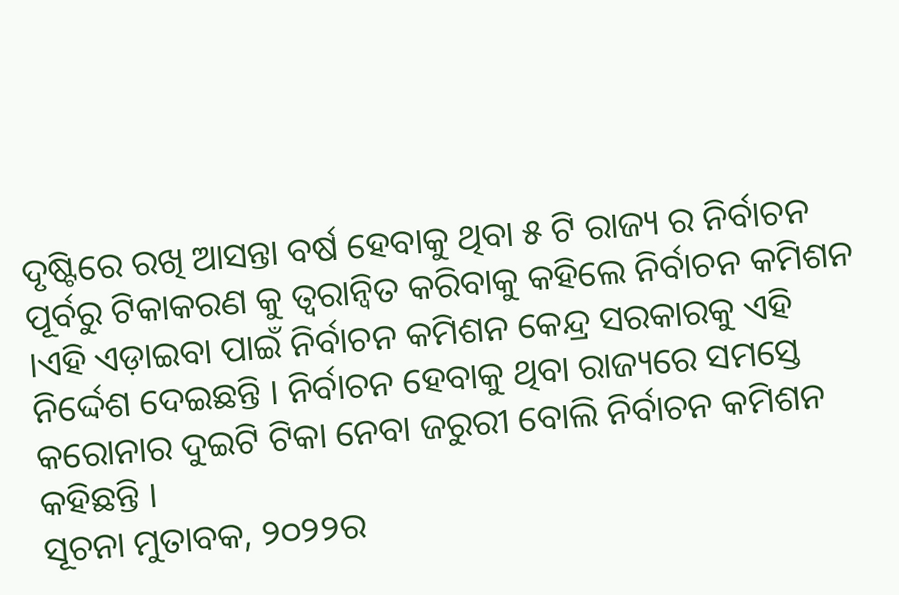ଦୃଷ୍ଟିରେ ରଖି ଆସନ୍ତା ବର୍ଷ ହେବାକୁ ଥିବା ୫ ଟି ରାଜ୍ୟ ର ନିର୍ବାଚନ ପୂର୍ବରୁ ଟିକାକରଣ କୁ ତ୍ୱରାନ୍ୱିତ କରିବାକୁ କହିଲେ ନିର୍ବାଚନ କମିଶନ ।ଏହି ଏଡ଼ାଇବା ପାଇଁ ନିର୍ବାଚନ କମିଶନ କେନ୍ଦ୍ର ସରକାରକୁ ଏହି ନିର୍ଦ୍ଦେଶ ଦେଇଛନ୍ତି । ନିର୍ବାଚନ ହେବାକୁ ଥିବା ରାଜ୍ୟରେ ସମସ୍ତେ କରୋନାର ଦୁଇଟି ଟିକା ନେବା ଜରୁରୀ ବୋଲି ନିର୍ବାଚନ କମିଶନ କହିଛନ୍ତି ।
ସୂଚନା ମୁତାବକ, ୨୦୨୨ର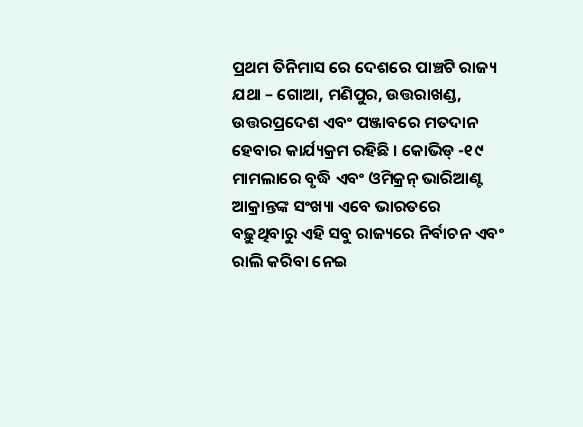ପ୍ରଥମ ତିନିମାସ ରେ ଦେଶରେ ପାଞ୍ଚଟି ରାଜ୍ୟ ଯଥା – ଗୋଆ, ମଣିପୁର, ଉତ୍ତରାଖଣ୍ଡ, ଉତ୍ତରପ୍ରଦେଶ ଏବଂ ପଞ୍ଜାବରେ ମତଦାନ ହେବାର କାର୍ଯ୍ୟକ୍ରମ ରହିଛି । କୋଭିଡ୍ -୧୯ ମାମଲାରେ ବୃଦ୍ଧି ଏବଂ ଓମିକ୍ରନ୍ ଭାରିଆଣ୍ଟ ଆକ୍ରାନ୍ତଙ୍କ ସଂଖ୍ୟା ଏବେ ଭାରତରେ ବଢ଼ୁଥିବାରୁ ଏହି ସବୁ ରାଜ୍ୟରେ ନିର୍ବାଚନ ଏବଂ ରାଲି କରିବା ନେଇ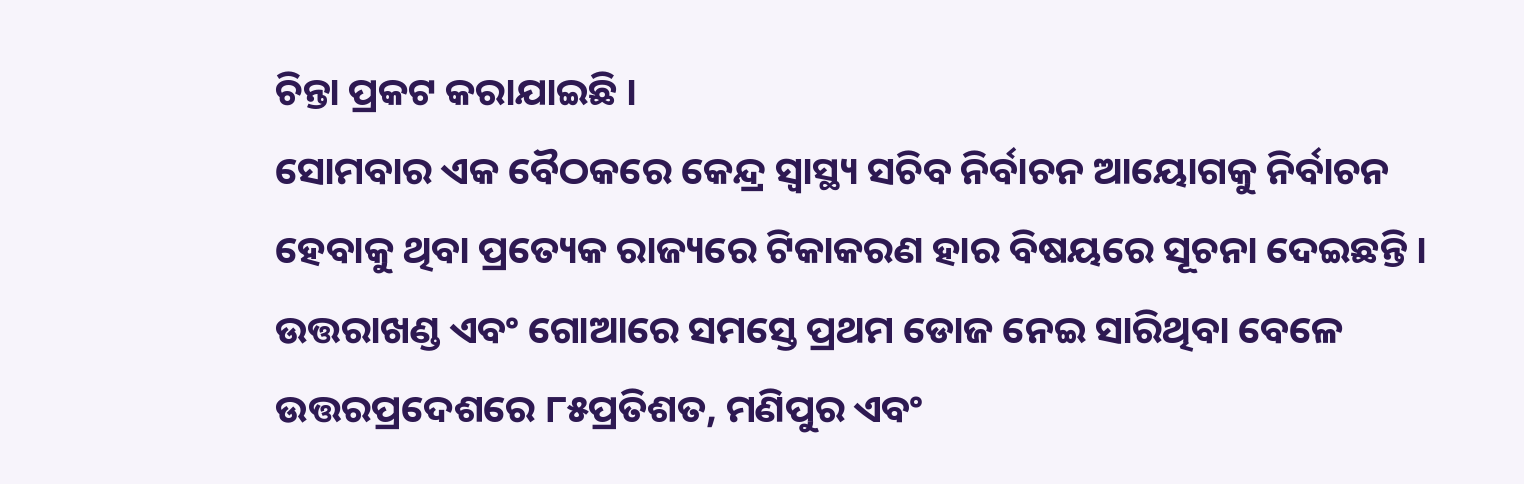ଚିନ୍ତା ପ୍ରକଟ କରାଯାଇଛି ।
ସୋମବାର ଏକ ବୈଠକରେ କେନ୍ଦ୍ର ସ୍ୱାସ୍ଥ୍ୟ ସଚିବ ନିର୍ବାଚନ ଆୟୋଗକୁ ନିର୍ବାଚନ ହେବାକୁ ଥିବା ପ୍ରତ୍ୟେକ ରାଜ୍ୟରେ ଟିକାକରଣ ହାର ବିଷୟରେ ସୂଚନା ଦେଇଛନ୍ତି । ଉତ୍ତରାଖଣ୍ଡ ଏବଂ ଗୋଆରେ ସମସ୍ତେ ପ୍ରଥମ ଡୋଜ ନେଇ ସାରିଥିବା ବେଳେ ଉତ୍ତରପ୍ରଦେଶରେ ୮୫ପ୍ରତିଶତ, ମଣିପୁର ଏବଂ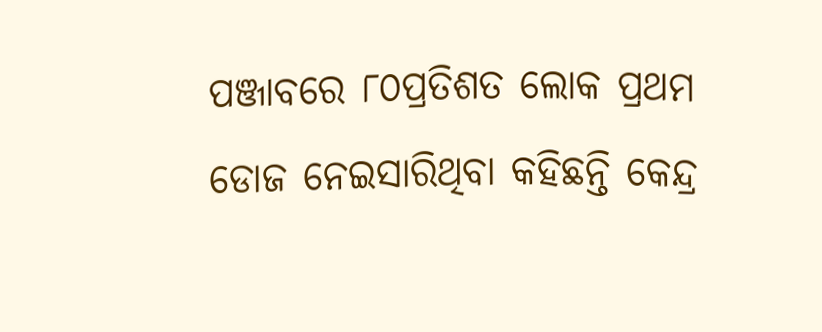ପଞ୍ଜାବରେ ୮୦ପ୍ରତିଶତ ଲୋକ ପ୍ରଥମ ଡୋଜ ନେଇସାରିଥିବା କହିଛନ୍ତି କେନ୍ଦ୍ର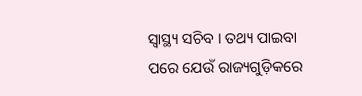ସ୍ୱାସ୍ଥ୍ୟ ସଚିବ । ତଥ୍ୟ ପାଇବା ପରେ ଯେଉଁ ରାଜ୍ୟଗୁଡ଼ିକରେ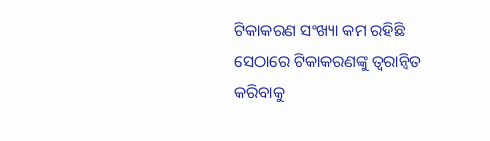ଟିକାକରଣ ସଂଖ୍ୟା କମ ରହିଛି ସେଠାରେ ଟିକାକରଣଙ୍କୁ ତ୍ୱରାନ୍ୱିତ କରିବାକୁ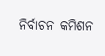ନିର୍ବାଚନ କମିଶନ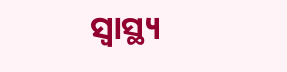ସ୍ୱାସ୍ଥ୍ୟ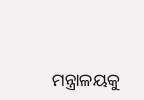ମନ୍ତ୍ରାଳୟକୁ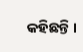କହିଛନ୍ତି ।